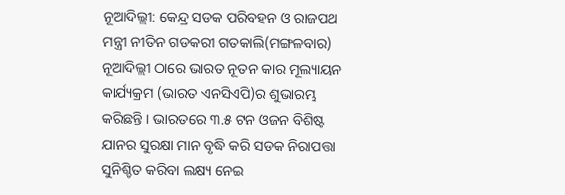ନୂଆଦିଲ୍ଲୀ: କେନ୍ଦ୍ର ସଡକ ପରିବହନ ଓ ରାଜପଥ ମନ୍ତ୍ରୀ ନୀତିନ ଗଡକରୀ ଗତକାଲି(ମଙ୍ଗଳବାର) ନୂଆଦିଲ୍ଲୀ ଠାରେ ଭାରତ ନୂତନ କାର ମୂଲ୍ୟାୟନ କାର୍ଯ୍ୟକ୍ରମ (ଭାରତ ଏନସିଏପି)ର ଶୁଭାରମ୍ଭ କରିଛନ୍ତି । ଭାରତରେ ୩.୫ ଟନ ଓଜନ ବିଶିଷ୍ଟ ଯାନର ସୁରକ୍ଷା ମାନ ବୃଦ୍ଧି କରି ସଡକ ନିରାପତ୍ତା ସୁନିଶ୍ଚିତ କରିବା ଲକ୍ଷ୍ୟ ନେଇ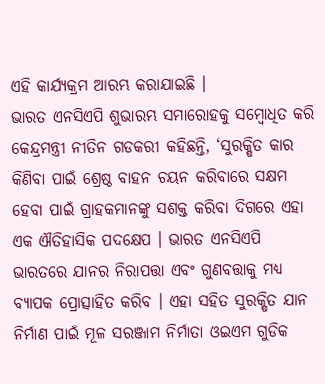ଏହି କାର୍ଯ୍ୟକ୍ରମ ଆରମ୍ଭ କରାଯାଇଛି ।
ଭାରତ ଏନସିଏପି ଶୁଭାରମ୍ଭ ସମାରୋହକୁ ସମ୍ବୋଧିତ କରି କେନ୍ଦ୍ରମନ୍ତ୍ରୀ ନୀତିନ ଗଡକରୀ କହିଛନ୍ତି, ‘ସୁରକ୍ଷିତ କାର କିଣିବା ପାଇଁ ଶ୍ରେଷ୍ଠ ବାହନ ଚୟନ କରିବାରେ ସକ୍ଷମ ହେବା ପାଇଁ ଗ୍ରାହକମାନଙ୍କୁ ସଶକ୍ତ କରିବା ଦିଗରେ ଏହା ଏକ ଐତିହାସିକ ପଦକ୍ଷେପ । ଭାରତ ଏନସିଏପି ଭାରତରେ ଯାନର ନିରାପତ୍ତା ଏବଂ ଗୁଣବତ୍ତାକୁ ମଧ୍ୟ ବ୍ୟାପକ ପ୍ରୋତ୍ସାହିତ କରିବ । ଏହା ସହିତ ସୁରକ୍ଷିତ ଯାନ ନିର୍ମାଣ ପାଇଁ ମୂଳ ସରଞ୍ଜାମ ନିର୍ମାତା ଓଇଏମ ଗୁଡିକ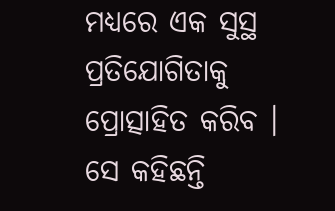ମଧ୍ୟରେ ଏକ ସୁସ୍ଥ ପ୍ରତିଯୋଗିତାକୁ ପ୍ରୋତ୍ସାହିତ କରିବ । ସେ କହିଛନ୍ତି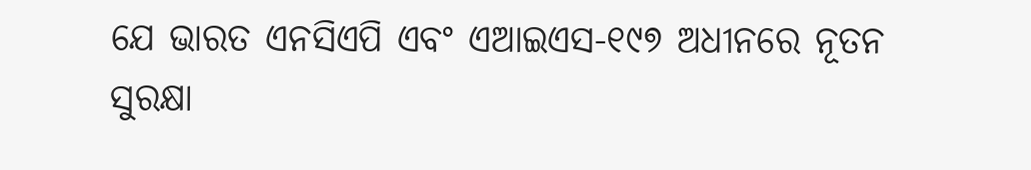ଯେ ଭାରତ ଏନସିଏପି ଏବଂ ଏଆଇଏସ-୧୯୭ ଅଧୀନରେ ନୂତନ ସୁରକ୍ଷା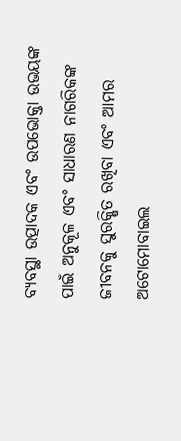ବ୍ୟବସ୍ଥା ଉତ୍ପାଦକ ଏବଂ ଉପଭୋକ୍ତା ଉଭୟଙ୍କ ପାଇଁ ଅନୁକୂଳ ଏବଂ ସାଧାରଣ ନାଗରିକଙ୍କ ଜୀବନକୁ ସୁରକ୍ଷିତ ରଖିବା ଏବଂ ଆମର ଅଟୋମୋବାଇଲ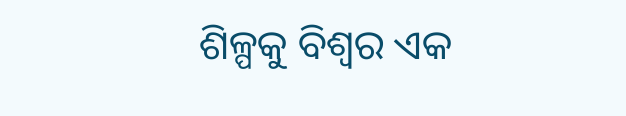ଶିଳ୍ପକୁ ବିଶ୍ବର ଏକ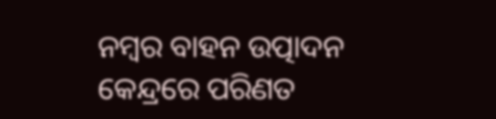ନମ୍ବର ବାହନ ଉତ୍ପାଦନ କେନ୍ଦ୍ରରେ ପରିଣତ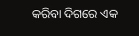କରିବା ଦିଗରେ ଏକ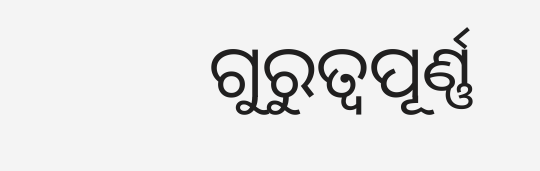ଗୁରୁତ୍ବପୂର୍ଣ୍ଣ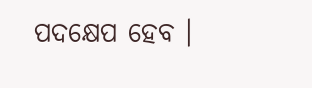ପଦକ୍ଷେପ ହେବ ।